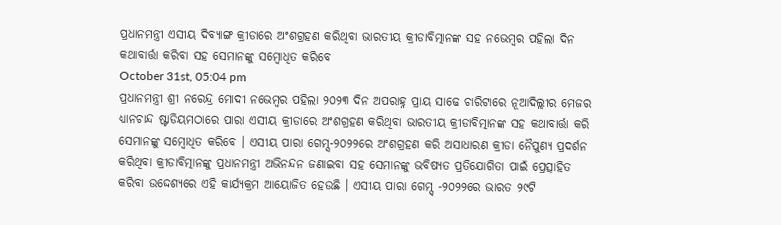ପ୍ରଧାନମନ୍ତ୍ରୀ ଏସୀୟ ଦିବ୍ୟାଙ୍ଗ କ୍ରୀଡାରେ ଅଂଶଗ୍ରହଣ କରିଥିବା ଭାରତୀୟ କ୍ରୀଡାବିତ୍ମାନଙ୍କ ସହ ନଭେମ୍ବର ପହିଲା ଦିନ କଥାବାର୍ତ୍ତା କରିବା ସହ ସେମାନଙ୍କୁ ସମ୍ବୋଧିତ କରିବେ
October 31st, 05:04 pm
ପ୍ରଧାନମନ୍ତ୍ରୀ ଶ୍ରୀ ନରେନ୍ଦ୍ର ମୋଦୀ ନଭେମ୍ବର ପହିଲା ୨୦୨୩ ଦିନ ଅପରାହ୍ନ ପ୍ରାୟ ସାଢେ ଚାରିଟାରେ ନୂଆଦିଲ୍ଲୀର ମେଜର ଧ୍ୟାନଚାନ୍ଦ ଷ୍ଟାଡିୟମଠାରେ ପାରା ଏସୀୟ କ୍ରୀଡାରେ ଅଂଶଗ୍ରହଣ କରିଥିବା ଭାରତୀୟ କ୍ରୀଡାବିତ୍ମାନଙ୍କ ସହ କଥାବାର୍ତ୍ତା କରି ସେମାନଙ୍କୁ ସମ୍ବୋଧିତ କରିବେ । ଏସୀୟ ପାରା ଗେମ୍ସ-୨୦୨୨ରେ ଅଂଶଗ୍ରହଣ କରି ଅସାଧାରଣ କ୍ରୀଡା ନୈପୁଣ୍ୟ ପ୍ରଦର୍ଶନ କରିଥିବା କ୍ରୀଡାବିତ୍ମାନଙ୍କୁ ପ୍ରଧାନମନ୍ତ୍ରୀ ଅଭିନନ୍ଦନ ଜଣାଇବା ସହ ସେମାନଙ୍କୁ ଭବିଷ୍ୟତ ପ୍ରତିଯୋଗିତା ପାଇଁ ପ୍ରେତ୍ସାହିତ କରିବା ଉଦ୍ଦେଶ୍ୟରେ ଏହି କାର୍ଯ୍ୟକ୍ରମ ଆୟୋଜିତ ହେଉଛି । ଏସୀୟ ପାରା ଗେମ୍ସ୍ -୨୦୨୨ରେ ଭାରତ ୨୯ଟି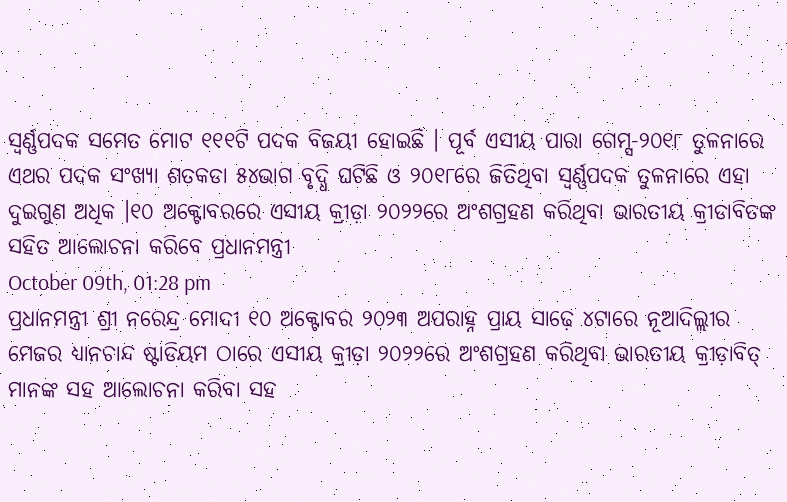ସ୍ୱର୍ଣ୍ଣପଦକ ସମେତ ମୋଟ ୧୧୧ଟି ପଦକ ବିଜୟୀ ହୋଇଛି । ପୂର୍ବ ଏସୀୟ ପାରା ଗେମ୍ସ-୨୦୧୮ ତୁଳନାରେ ଏଥର ପଦକ ସଂଖ୍ୟା ଶତକଡା ୫୪ଭାଗ ବୃଦ୍ଧି ଘଟିଛି ଓ ୨୦୧୮ରେ ଜିତିଥିବା ସ୍ୱର୍ଣ୍ଣପଦକ ତୁଳନାରେ ଏହା ଦୁଇଗୁଣ ଅଧିକ ।୧୦ ଅକ୍ଟୋବରରେ ଏସୀୟ କ୍ରୀଡ଼ା ୨୦୨୨ରେ ଅଂଶଗ୍ରହଣ କରିଥିବା ଭାରତୀୟ କ୍ରୀଡାବିତଙ୍କ ସହିତ ଆଲୋଚନା କରିବେ ପ୍ରଧାନମନ୍ତ୍ରୀ
October 09th, 01:28 pm
ପ୍ରଧାନମନ୍ତ୍ରୀ ଶ୍ରୀ ନରେନ୍ଦ୍ର ମୋଦୀ ୧୦ ଅକ୍ଟୋବର ୨୦୨୩ ଅପରାହ୍ନ ପ୍ରାୟ ସାଢ଼େ ୪ଟାରେ ନୂଆଦିଲ୍ଲୀର ମେଜର ଧ୍ୟାନଚାନ୍ଦ ଷ୍ଟାଡିୟମ ଠାରେ ଏସୀୟ କ୍ରୀଡ଼ା ୨୦୨୨ରେ ଅଂଶଗ୍ରହଣ କରିଥିବା ଭାରତୀୟ କ୍ରୀଡ଼ାବିତ୍ ମାନଙ୍କ ସହ ଆଲୋଚନା କରିବା ସହ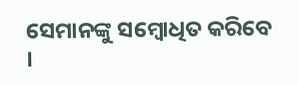ସେମାନଙ୍କୁ ସମ୍ବୋଧିତ କରିବେ ।